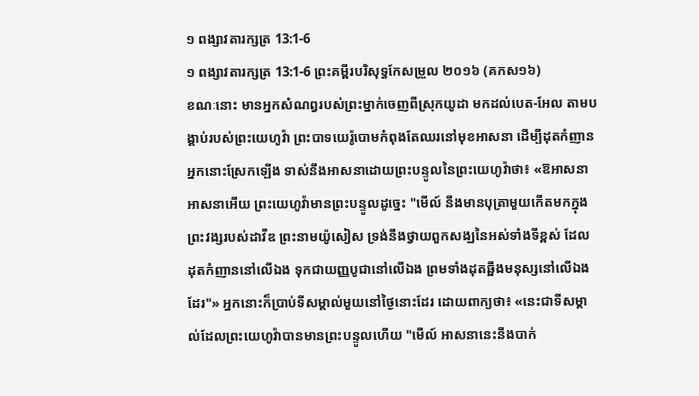១ ពង្សាវតារក្សត្រ 13:1-6
១ ពង្សាវតារក្សត្រ 13:1-6 ព្រះគម្ពីរបរិសុទ្ធកែសម្រួល ២០១៦ (គកស១៦)
ខណៈនោះ មានអ្នកសំណព្វរបស់ព្រះម្នាក់ចេញពីស្រុកយូដា មកដល់បេត-អែល តាមបង្គាប់របស់ព្រះយេហូវ៉ា ព្រះបាទយេរ៉ូបោមកំពុងតែឈរនៅមុខអាសនា ដើម្បីដុតកំញាន អ្នកនោះស្រែកឡើង ទាស់នឹងអាសនាដោយព្រះបន្ទូលនៃព្រះយេហូវ៉ាថា៖ «ឱអាសនា អាសនាអើយ ព្រះយេហូវ៉ាមានព្រះបន្ទូលដូច្នេះ "មើល៍ នឹងមានបុត្រាមួយកើតមកក្នុងព្រះវង្សរបស់ដាវីឌ ព្រះនាមយ៉ូសៀស ទ្រង់នឹងថ្វាយពួកសង្ឃនៃអស់ទាំងទីខ្ពស់ ដែលដុតកំញាននៅលើឯង ទុកជាយញ្ញបូជានៅលើឯង ព្រមទាំងដុតឆ្អឹងមនុស្សនៅលើឯងដែរ"» អ្នកនោះក៏ប្រាប់ទីសម្គាល់មួយនៅថ្ងៃនោះដែរ ដោយពាក្យថា៖ «នេះជាទីសម្គាល់ដែលព្រះយេហូវ៉ាបានមានព្រះបន្ទូលហើយ "មើល៍ អាសនានេះនឹងបាក់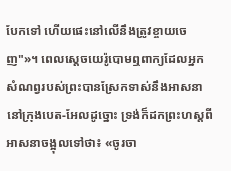បែកទៅ ហើយផេះនៅលើនឹងត្រូវខ្ចាយចេញ"»។ ពេលស្តេចយេរ៉ូបោមឮពាក្យដែលអ្នកសំណព្វរបស់ព្រះបានស្រែកទាស់នឹងអាសនា នៅក្រុងបេត-អែលដូច្នោះ ទ្រង់ក៏ដកព្រះហស្តពីអាសនាចង្អុលទៅថា៖ «ចូរចា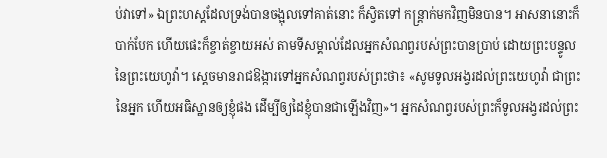ប់វាទៅ» ឯព្រះហស្តដែលទ្រង់បានចង្អុលទៅគាត់នោះ ក៏ស្វិតទៅ កន្ត្រាក់មកវិញមិនបាន។ អាសនានោះក៏បាក់បែក ហើយផេះក៏ខ្ចាត់ខ្ចាយអស់ តាមទីសម្គាល់ដែលអ្នកសំណព្វរបស់ព្រះបានប្រាប់ ដោយព្រះបន្ទូលនៃព្រះយេហូវ៉ា។ ស្ដេចមានរាជឱង្ការទៅអ្នកសំណព្វរបស់ព្រះថា៖ «សូមទូលអង្វរដល់ព្រះយេហូវ៉ា ជាព្រះនៃអ្នក ហើយអធិស្ឋានឲ្យខ្ញុំផង ដើម្បីឲ្យដៃខ្ញុំបានជាឡើងវិញ»។ អ្នកសំណព្វរបស់ព្រះក៏ទូលអង្វរដល់ព្រះ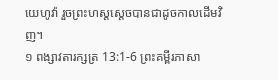យេហូវ៉ា រួចព្រះហស្តស្តេចបានជាដូចកាលដើមវិញ។
១ ពង្សាវតារក្សត្រ 13:1-6 ព្រះគម្ពីរភាសា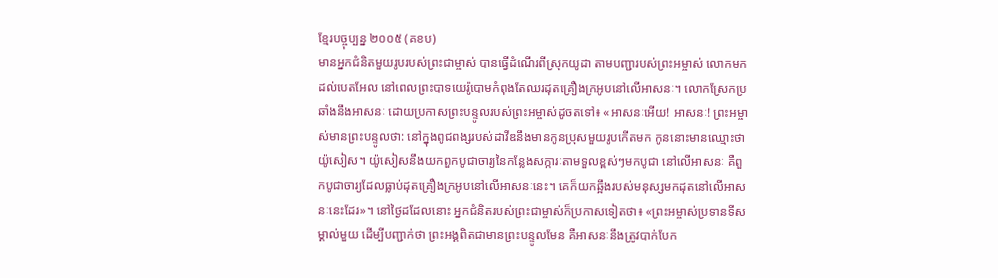ខ្មែរបច្ចុប្បន្ន ២០០៥ (គខប)
មានអ្នកជំនិតមួយរូបរបស់ព្រះជាម្ចាស់ បានធ្វើដំណើរពីស្រុកយូដា តាមបញ្ជារបស់ព្រះអម្ចាស់ លោកមកដល់បេតអែល នៅពេលព្រះបាទយេរ៉ូបោមកំពុងតែឈរដុតគ្រឿងក្រអូបនៅលើអាសនៈ។ លោកស្រែកប្រឆាំងនឹងអាសនៈ ដោយប្រកាសព្រះបន្ទូលរបស់ព្រះអម្ចាស់ដូចតទៅ៖ «អាសនៈអើយ! អាសនៈ! ព្រះអម្ចាស់មានព្រះបន្ទូលថា: នៅក្នុងពូជពង្សរបស់ដាវីឌនឹងមានកូនប្រុសមួយរូបកើតមក កូននោះមានឈ្មោះថា យ៉ូសៀស។ យ៉ូសៀសនឹងយកពួកបូជាចារ្យនៃកន្លែងសក្ការៈតាមទួលខ្ពស់ៗមកបូជា នៅលើអាសនៈ គឺពួកបូជាចារ្យដែលធ្លាប់ដុតគ្រឿងក្រអូបនៅលើអាសនៈនេះ។ គេក៏យកឆ្អឹងរបស់មនុស្សមកដុតនៅលើអាសនៈនេះដែរ»។ នៅថ្ងៃដដែលនោះ អ្នកជំនិតរបស់ព្រះជាម្ចាស់ក៏ប្រកាសទៀតថា៖ «ព្រះអម្ចាស់ប្រទានទីសម្គាល់មួយ ដើម្បីបញ្ជាក់ថា ព្រះអង្គពិតជាមានព្រះបន្ទូលមែន គឺអាសនៈនឹងត្រូវបាក់បែក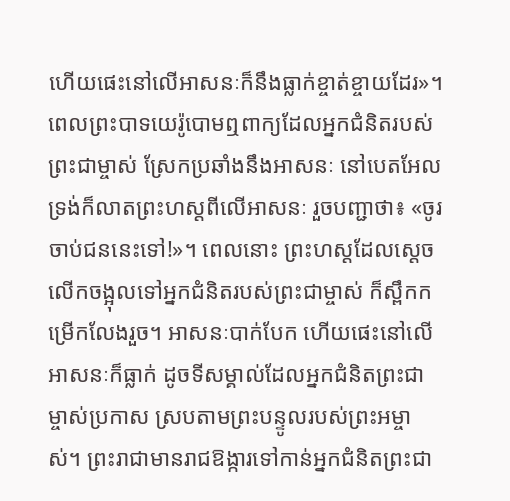ហើយផេះនៅលើអាសនៈក៏នឹងធ្លាក់ខ្ចាត់ខ្ចាយដែរ»។ ពេលព្រះបាទយេរ៉ូបោមឮពាក្យដែលអ្នកជំនិតរបស់ព្រះជាម្ចាស់ ស្រែកប្រឆាំងនឹងអាសនៈ នៅបេតអែល ទ្រង់ក៏លាតព្រះហស្ដពីលើអាសនៈ រួចបញ្ជាថា៖ «ចូរចាប់ជននេះទៅ!»។ ពេលនោះ ព្រះហស្ដដែលស្ដេចលើកចង្អុលទៅអ្នកជំនិតរបស់ព្រះជាម្ចាស់ ក៏ស្ពឹកកម្រើកលែងរួច។ អាសនៈបាក់បែក ហើយផេះនៅលើអាសនៈក៏ធ្លាក់ ដូចទីសម្គាល់ដែលអ្នកជំនិតព្រះជាម្ចាស់ប្រកាស ស្របតាមព្រះបន្ទូលរបស់ព្រះអម្ចាស់។ ព្រះរាជាមានរាជឱង្ការទៅកាន់អ្នកជំនិតព្រះជា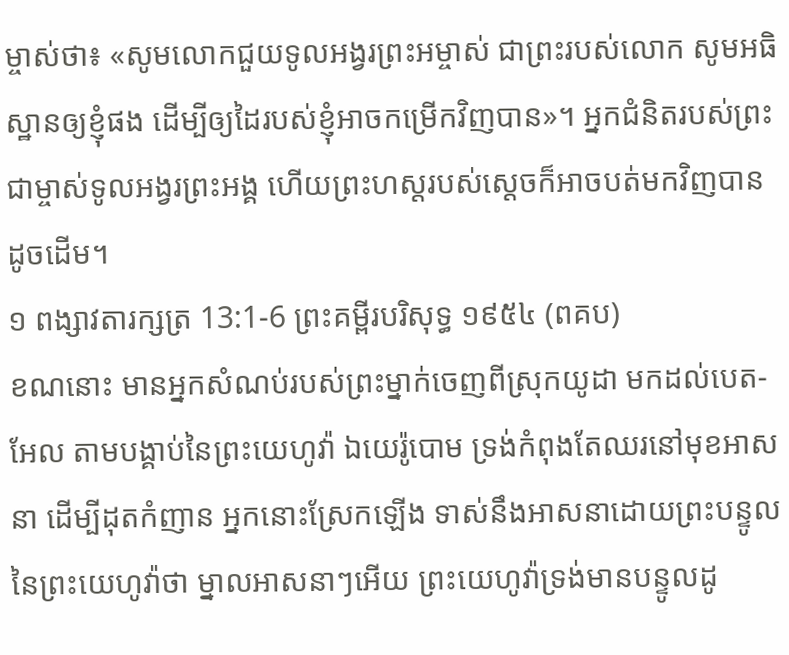ម្ចាស់ថា៖ «សូមលោកជួយទូលអង្វរព្រះអម្ចាស់ ជាព្រះរបស់លោក សូមអធិស្ឋានឲ្យខ្ញុំផង ដើម្បីឲ្យដៃរបស់ខ្ញុំអាចកម្រើកវិញបាន»។ អ្នកជំនិតរបស់ព្រះជាម្ចាស់ទូលអង្វរព្រះអង្គ ហើយព្រះហស្ដរបស់ស្ដេចក៏អាចបត់មកវិញបានដូចដើម។
១ ពង្សាវតារក្សត្រ 13:1-6 ព្រះគម្ពីរបរិសុទ្ធ ១៩៥៤ (ពគប)
ខណនោះ មានអ្នកសំណប់របស់ព្រះម្នាក់ចេញពីស្រុកយូដា មកដល់បេត-អែល តាមបង្គាប់នៃព្រះយេហូវ៉ា ឯយេរ៉ូបោម ទ្រង់កំពុងតែឈរនៅមុខអាសនា ដើម្បីដុតកំញាន អ្នកនោះស្រែកឡើង ទាស់នឹងអាសនាដោយព្រះបន្ទូលនៃព្រះយេហូវ៉ាថា ម្នាលអាសនាៗអើយ ព្រះយេហូវ៉ាទ្រង់មានបន្ទូលដូ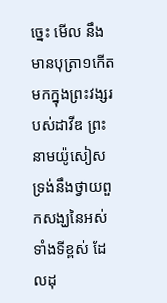ច្នេះ មើល នឹងមានបុត្រា១កើតមកក្នុងព្រះវង្សរបស់ដាវីឌ ព្រះនាមយ៉ូសៀស ទ្រង់នឹងថ្វាយពួកសង្ឃនៃអស់ទាំងទីខ្ពស់ ដែលដុ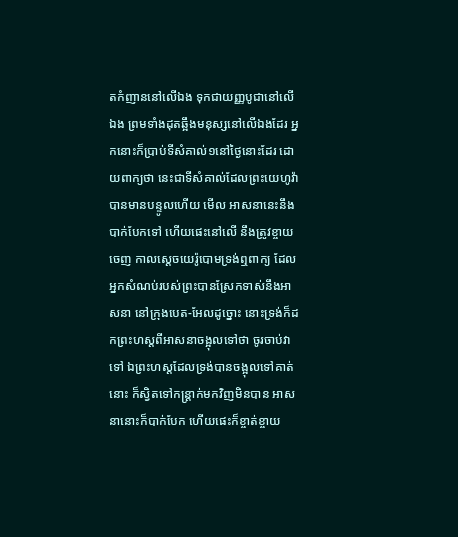តកំញាននៅលើឯង ទុកជាយញ្ញបូជានៅលើឯង ព្រមទាំងដុតឆ្អឹងមនុស្សនៅលើឯងដែរ អ្នកនោះក៏ប្រាប់ទីសំគាល់១នៅថ្ងៃនោះដែរ ដោយពាក្យថា នេះជាទីសំគាល់ដែលព្រះយេហូវ៉ាបានមានបន្ទូលហើយ មើល អាសនានេះនឹងបាក់បែកទៅ ហើយផេះនៅលើ នឹងត្រូវខ្ចាយចេញ កាលស្តេចយេរ៉ូបោមទ្រង់ឮពាក្យ ដែលអ្នកសំណប់របស់ព្រះបានស្រែកទាស់នឹងអាសនា នៅក្រុងបេត-អែលដូច្នោះ នោះទ្រង់ក៏ដកព្រះហស្តពីអាសនាចង្អុលទៅថា ចូរចាប់វាទៅ ឯព្រះហស្តដែលទ្រង់បានចង្អុលទៅគាត់នោះ ក៏ស្វិតទៅកន្ត្រាក់មកវិញមិនបាន អាសនានោះក៏បាក់បែក ហើយផេះក៏ខ្ចាត់ខ្ចាយ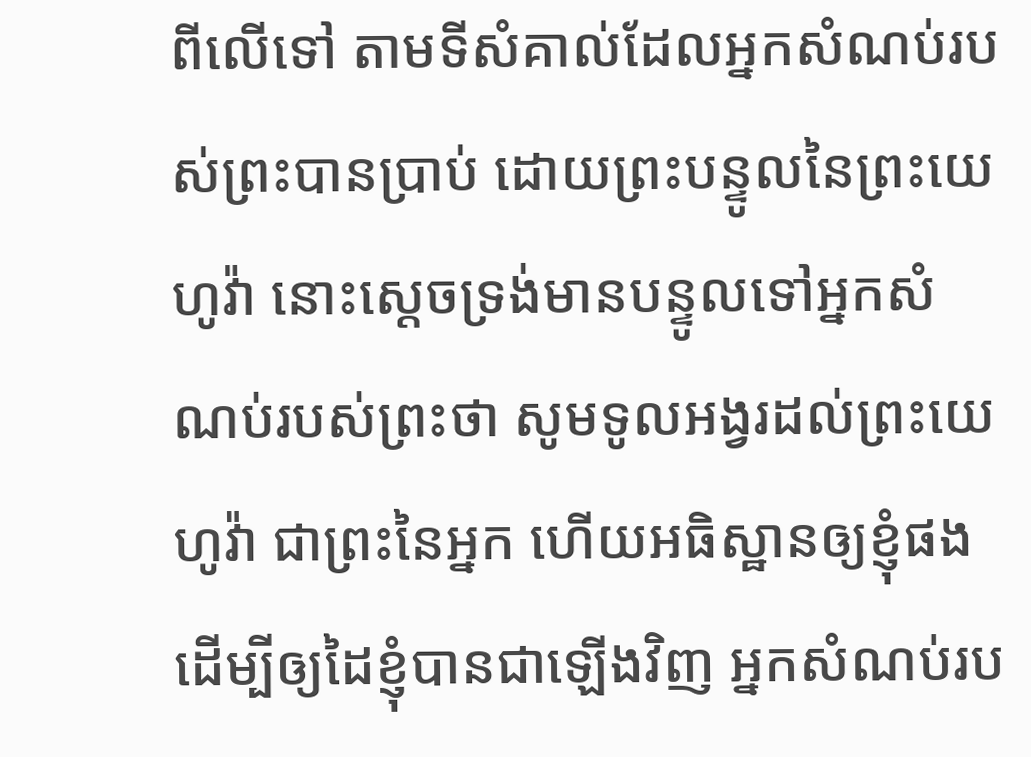ពីលើទៅ តាមទីសំគាល់ដែលអ្នកសំណប់របស់ព្រះបានប្រាប់ ដោយព្រះបន្ទូលនៃព្រះយេហូវ៉ា នោះស្តេចទ្រង់មានបន្ទូលទៅអ្នកសំណប់របស់ព្រះថា សូមទូលអង្វរដល់ព្រះយេហូវ៉ា ជាព្រះនៃអ្នក ហើយអធិស្ឋានឲ្យខ្ញុំផង ដើម្បីឲ្យដៃខ្ញុំបានជាឡើងវិញ អ្នកសំណប់រប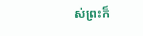ស់ព្រះក៏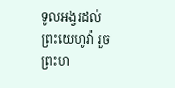ទូលអង្វរដល់ព្រះយេហូវ៉ា រួចព្រះហ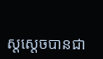ស្តស្តេចបានជា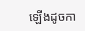ឡើងដូចកា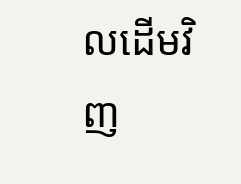លដើមវិញ